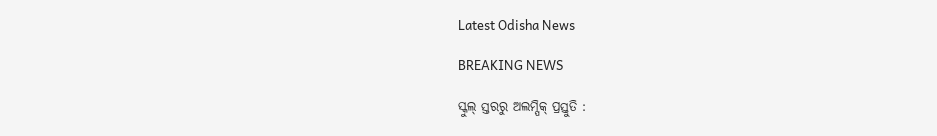Latest Odisha News

BREAKING NEWS

ସ୍କୁଲ୍‌ ସ୍ତରରୁ ଅଲମ୍ପିକ୍‌ ପ୍ରସ୍ତୁତି :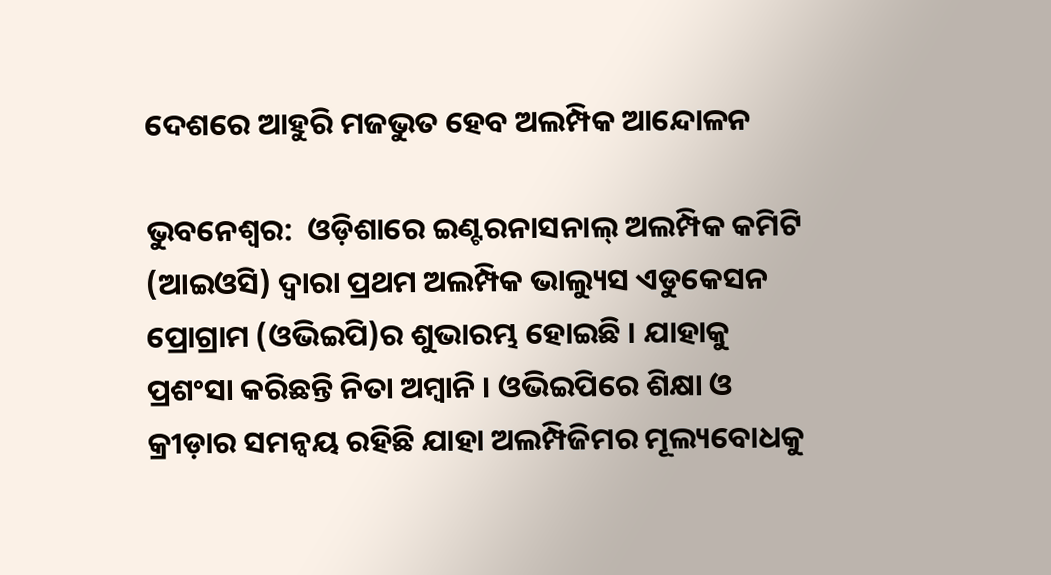ଦେଶରେ ଆହୁରି ମଜଭୁତ ହେବ ଅଲମ୍ପିକ ଆନ୍ଦୋଳନ

ଭୁବନେଶ୍ୱର:  ଓଡ଼ିଶାରେ ଇଣ୍ଟରନାସନାଲ୍ ଅଲମ୍ପିକ କମିଟି (ଆଇଓସି) ଦ୍ୱାରା ପ୍ରଥମ ଅଲମ୍ପିକ ଭାଲ୍ୟୁସ ଏଡୁକେସନ ପ୍ରୋଗ୍ରାମ (ଓଭିଇପି)ର ଶୁଭାରମ୍ଭ ହୋଇଛି । ଯାହାକୁ ପ୍ରଶଂସା କରିଛନ୍ତି ନିତା ଅମ୍ବାନି । ଓଭିଇପିରେ ଶିକ୍ଷା ଓ କ୍ରୀଡ଼ାର ସମନ୍ୱୟ ରହିଛି ଯାହା ଅଲମ୍ପିଜିମର ମୂଲ୍ୟବୋଧକୁ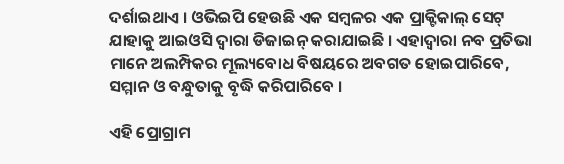ଦର୍ଶାଇଥାଏ । ଓଭିଇପି ହେଉଛି ଏକ ସମ୍ବଳର ଏକ ପ୍ରାକ୍ଟିକାଲ୍ ସେଟ୍ ଯାହାକୁ ଆଇଓସି ଦ୍ୱାରା ଡିଜାଇନ୍ କରାଯାଇଛି । ଏହାଦ୍ୱାରା ନବ ପ୍ରତିଭା ମାନେ ଅଲମ୍ପିକର ମୂଲ୍ୟବୋଧ ବିଷୟରେ ଅବଗତ ହୋଇପାରିବେ, ସମ୍ମାନ ଓ ବନ୍ଧୁତାକୁ ବୃଦ୍ଧି କରିପାରିବେ ।

ଏହି ପ୍ରୋଗ୍ରାମ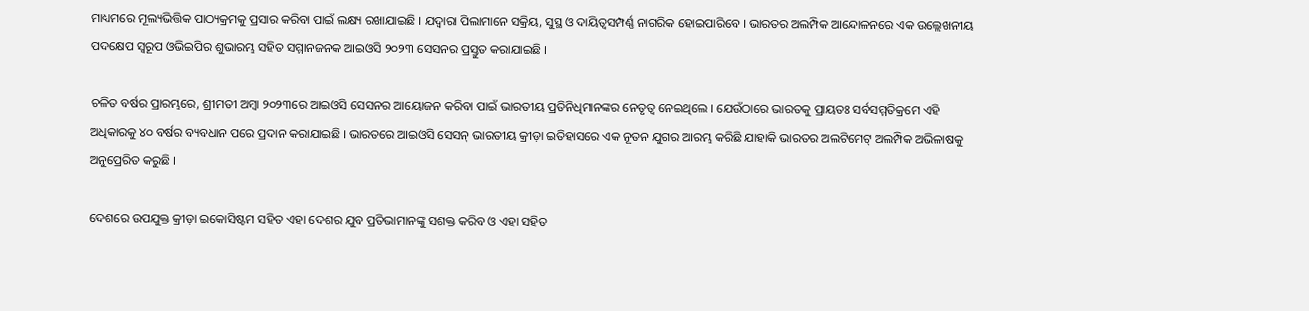ମାଧ୍ୟମରେ ମୂଲ୍ୟଭିତ୍ତିକ ପାଠ୍ୟକ୍ରମକୁ ପ୍ରସାର କରିବା ପାଇଁ ଲକ୍ଷ୍ୟ ରଖାଯାଇଛି । ଯଦ୍ୱାରା ପିଲାମାନେ ସକ୍ରିୟ, ସୁସ୍ଥ ଓ ଦାୟିତ୍ୱସମ୍ପର୍ଣ୍ଣ ନାଗରିକ ହୋଇପାରିବେ । ଭାରତର ଅଲମ୍ପିକ ଆନ୍ଦୋଳନରେ ଏକ ଉଲ୍ଲେଖନୀୟ ପଦକ୍ଷେପ ସ୍ୱରୂପ ଓଭିଇପିର ଶୁଭାରମ୍ଭ ସହିତ ସମ୍ମାନଜନକ ଆଇଓସି ୨୦୨୩ ସେସନର ପ୍ରସ୍ତୁତ କରାଯାଇଛି ।

ଚଳିତ ବର୍ଷର ପ୍ରାରମ୍ଭରେ, ଶ୍ରୀମତୀ ଅମ୍ବା ୨୦୨୩ରେ ଆଇଓସି ସେସନର ଆୟୋଜନ କରିବା ପାଇଁ ଭାରତୀୟ ପ୍ରତିନିଧିମାନଙ୍କର ନେତୃତ୍ୱ ନେଇଥିଲେ । ଯେଉଁଠାରେ ଭାରତକୁ ପ୍ରାୟତଃ ସର୍ବସମ୍ମତିକ୍ରମେ ଏହି ଅଧିକାରକୁ ୪୦ ବର୍ଷର ବ୍ୟବଧାନ ପରେ ପ୍ରଦାନ କରାଯାଇଛି । ଭାରତରେ ଆଇଓସି ସେସନ୍ ଭାରତୀୟ କ୍ରୀଡ଼ା ଇତିହାସରେ ଏକ ନୂତନ ଯୁଗର ଆରମ୍ଭ କରିଛି ଯାହାକି ଭାରତର ଅଲଟିମେଟ୍ ଅଲମ୍ପିକ ଅଭିଳାଷକୁ ଅନୁପ୍ରେରିତ କରୁଛି ।

ଦେଶରେ ଉପଯୁକ୍ତ କ୍ରୀଡ଼ା ଇକୋସିଷ୍ଟମ ସହିତ ଏହା ଦେଶର ଯୁବ ପ୍ରତିଭାମାନଙ୍କୁ ସଶକ୍ତ କରିବ ଓ ଏହା ସହିତ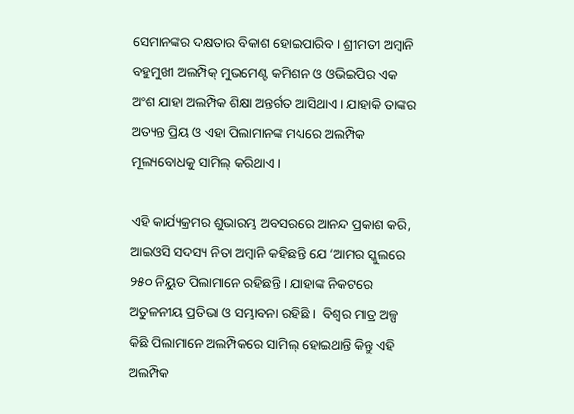ସେମାନଙ୍କର ଦକ୍ଷତାର ବିକାଶ ହୋଇପାରିବ । ଶ୍ରୀମତୀ ଅମ୍ବାନି ବହୁମୁଖୀ ଅଲମ୍ପିକ୍ ମୁଭମେଣ୍ଟ କମିଶନ ଓ ଓଭିଇପିର ଏକ ଅଂଶ ଯାହା ଅଲମ୍ପିକ ଶିକ୍ଷା ଅନ୍ତର୍ଗତ ଆସିଥାଏ । ଯାହାକି ତାଙ୍କର ଅତ୍ୟନ୍ତ ପ୍ରିୟ ଓ ଏହା ପିଲାମାନଙ୍କ ମଧ୍ୟରେ ଅଲମ୍ପିକ ମୂଲ୍ୟବୋଧକୁ ସାମିଲ୍ କରିଥାଏ ।

ଏହି କାର୍ଯ୍ୟକ୍ରମର ଶୁଭାରମ୍ଭ ଅବସରରେ ଆନନ୍ଦ ପ୍ରକାଶ କରି, ଆଇଓସି ସଦସ୍ୟ ନିତା ଅମ୍ବାନି କହିଛନ୍ତି ଯେ ‘ଆମର ସ୍କୁଲରେ ୨୫୦ ନିୟୁତ ପିଲାମାନେ ରହିଛନ୍ତି । ଯାହାଙ୍କ ନିକଟରେ ଅତୁଳନୀୟ ପ୍ରତିଭା ଓ ସମ୍ଭାବନା ରହିଛି ।  ବିଶ୍ୱର ମାତ୍ର ଅଳ୍ପ କିଛି ପିଲାମାନେ ଅଲମ୍ପିକରେ ସାମିଲ୍ ହୋଇଥାନ୍ତି କିନ୍ତୁ ଏହି ଅଲମ୍ପିକ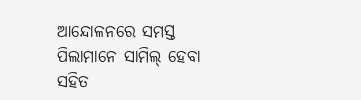ଆନ୍ଦୋଳନରେ ସମସ୍ତ ପିଲାମାନେ ସାମିଲ୍ ହେବା ସହିତ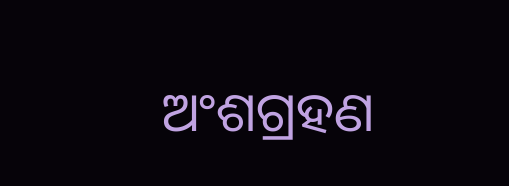ଅଂଶଗ୍ରହଣ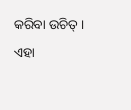କରିବା ଉଚିତ୍ । ଏହା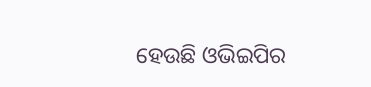ହେଉଛି ଓଭିଇପିର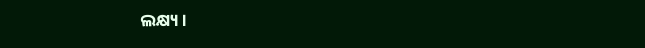ଲକ୍ଷ୍ୟ ।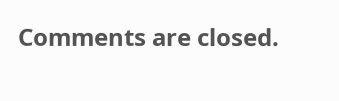Comments are closed.